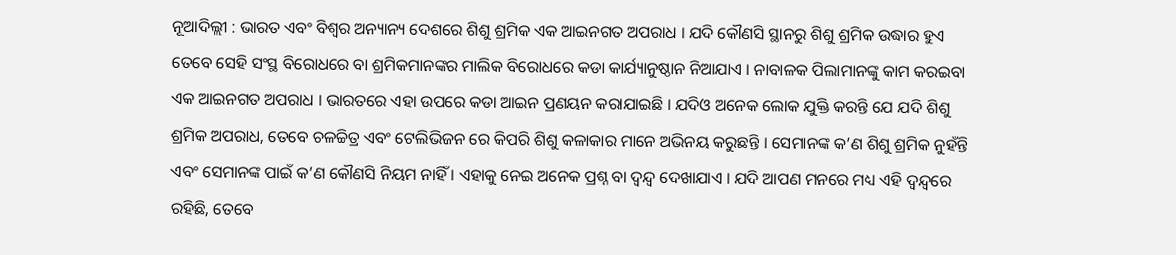ନୂଆଦିଲ୍ଲୀ : ଭାରତ ଏବଂ ବିଶ୍ୱର ଅନ୍ୟାନ୍ୟ ଦେଶରେ ଶିଶୁ ଶ୍ରମିକ ଏକ ଆଇନଗତ ଅପରାଧ । ଯଦି କୌଣସି ସ୍ଥାନରୁ ଶିଶୁ ଶ୍ରମିକ ଉଦ୍ଧାର ହୁଏ ତେବେ ସେହି ସଂସ୍ଥ ବିରୋଧରେ ବା ଶ୍ରମିକମାନଙ୍କର ମାଲିକ ବିରୋଧରେ କଡା କାର୍ଯ୍ୟାନୁଷ୍ଠାନ ନିଆଯାଏ । ନାବାଳକ ପିଲାମାନଙ୍କୁ କାମ କରଇବା ଏକ ଆଇନଗତ ଅପରାଧ । ଭାରତରେ ଏହା ଉପରେ କଡା ଆଇନ ପ୍ରଣୟନ କରାଯାଇଛି । ଯଦିଓ ଅନେକ ଲୋକ ଯୁକ୍ତି କରନ୍ତି ଯେ ଯଦି ଶିଶୁ ଶ୍ରମିକ ଅପରାଧ, ତେବେ ଚଳଚ୍ଚିତ୍ର ଏବଂ ଟେଲିଭିଜନ ରେ କିପରି ଶିଶୁ କଳାକାର ମାନେ ଅଭିନୟ କରୁଛନ୍ତି । ସେମାନଙ୍କ କ’ଣ ଶିଶୁ ଶ୍ରମିକ ନୁହଁନ୍ତି ଏବଂ ସେମାନଙ୍କ ପାଇଁ କ’ଣ କୌଣସି ନିୟମ ନାହିଁ । ଏହାକୁ ନେଇ ଅନେକ ପ୍ରଶ୍ନ ବା ଦ୍ୱନ୍ଦ୍ୱ ଦେଖାଯାଏ । ଯଦି ଆପଣ ମନରେ ମଧ୍ୟ ଏହି ଦ୍ୱନ୍ଦ୍ୱରେ ରହିଛି, ତେବେ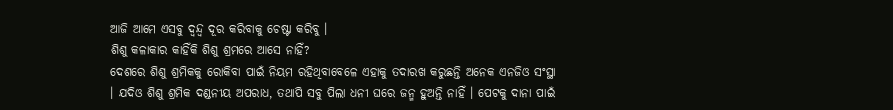ଆଜି ଆମେ ଏସବୁ ଦ୍ୱନ୍ଦ୍ୱ ଦୂର କରିବାକୁ ଚେଷ୍ଟା କରିବୁ ।
ଶିଶୁ କଳାକାର କାହିଁକି ଶିଶୁ ଶ୍ରମରେ ଆସେ ନାହିଁ?
ଦେଶରେ ଶିଶୁ ଶ୍ରମିକକୁ ରୋକିବା ପାଇଁ ନିୟମ ରହିଥିବାବେଳେ ଏହାକୁ ତଦାରଖ କରୁଛନ୍ତି ଅନେକ ଏନଜିଓ ସଂସ୍ଥା । ଯଦିଓ ଶିଶୁ ଶ୍ରମିକ ଦଣ୍ଡନୀୟ ଅପରାଧ, ତଥାପି ସବୁ ପିଲା ଧନୀ ଘରେ ଜନ୍ମ ହୁଅନ୍ତି ନାହିଁ । ପେଟକୁ ଦାନା ପାଇଁ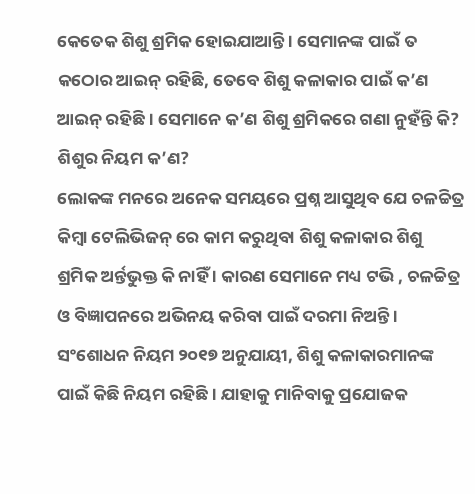କେତେକ ଶିଶୁ ଶ୍ରମିକ ହୋଇଯାଆନ୍ତି । ସେମାନଙ୍କ ପାଇଁ ତ କଠୋର ଆଇନ୍ ରହିଛି, ତେବେ ଶିଶୁ କଳାକାର ପାଇଁ କ’ଣ ଆଇନ୍ ରହିଛି । ସେମାନେ କ’ଣ ଶିଶୁ ଶ୍ରମିକରେ ଗଣା ନୁହଁନ୍ତି କି?
ଶିଶୁର ନିୟମ କ’ଣ?
ଲୋକଙ୍କ ମନରେ ଅନେକ ସମୟରେ ପ୍ରଶ୍ନ ଆସୁଥିବ ଯେ ଚଳଚ୍ଚିତ୍ର କିମ୍ବା ଟେଲିଭିଜନ୍ ରେ କାମ କରୁଥିବା ଶିଶୁ କଳାକାର ଶିଶୁ ଶ୍ରମିକ ଅର୍ନ୍ତଭୁକ୍ତ କି ନାହିଁ । କାରଣ ସେମାନେ ମଧ୍ୟ ଟଭି , ଚଳଚ୍ଚିତ୍ର ଓ ବିଜ୍ଞାପନରେ ଅଭିନୟ କରିବା ପାଇଁ ଦରମା ନିଅନ୍ତି ।
ସଂଶୋଧନ ନିୟମ ୨୦୧୭ ଅନୁଯାୟୀ, ଶିଶୁ କଳାକାରମାନଙ୍କ ପାଇଁ କିଛି ନିୟମ ରହିଛି । ଯାହାକୁ ମାନିବାକୁ ପ୍ରଯୋଜକ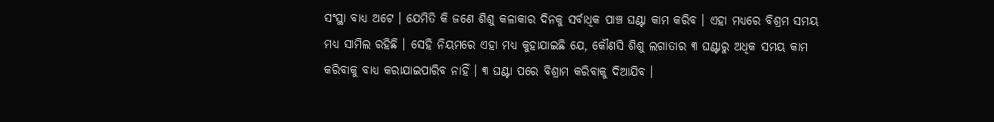ସଂସ୍ଥା ବାଧ୍ୟ ଅଟେ । ଯେମିତି କି ଜଣେ ଶିଶୁ କଳାକାର ଦିନକୁ ସର୍ବାଧିକ ପାଞ୍ଚ ଘଣ୍ଟା କାମ କରିବ । ଏହା ମଧ୍ୟରେ ବିଶ୍ରମ ସମୟ ମଧ୍ୟ ସାମିଲ ରହିଛି । ସେହି ନିୟମରେ ଏହା ମଧ୍ୟ କୁହାଯାଇଛି ଯେ, କୌଣସି ଶିଶୁ ଲଗାତାର ୩ ଘଣ୍ଟାରୁ ଅଧିକ ସମୟ କାମ କରିବାକୁ ବାଧ୍ୟ କରାଯାଇପାରିବ ନାହିଁ । ୩ ଘଣ୍ଟା ପରେ ବିଶ୍ରାମ କରିବାକୁ ଦିଆଯିବ ।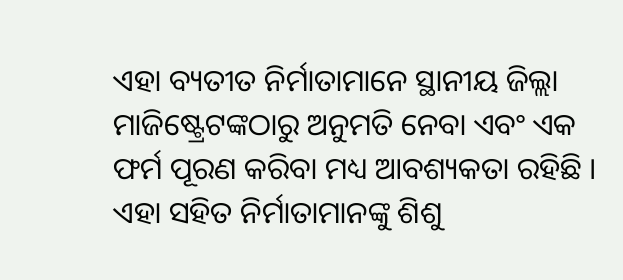ଏହା ବ୍ୟତୀତ ନିର୍ମାତାମାନେ ସ୍ଥାନୀୟ ଜିଲ୍ଲା ମାଜିଷ୍ଟ୍ରେଟଙ୍କଠାରୁ ଅନୁମତି ନେବା ଏବଂ ଏକ ଫର୍ମ ପୂରଣ କରିବା ମଧ୍ୟ ଆବଶ୍ୟକତା ରହିଛି । ଏହା ସହିତ ନିର୍ମାତାମାନଙ୍କୁ ଶିଶୁ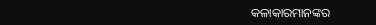କଳାକାରମାନଙ୍କର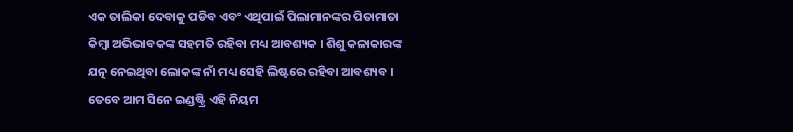ଏକ ତାଲିକା ଦେବାକୁ ପଡିବ ଏବଂ ଏଥିପାଇଁ ପିଲାମାନଙ୍କର ପିତାମାତା କିମ୍ବା ଅଭିଭାବକଙ୍କ ସହମତି ରହିବା ମଧ୍ୟ ଆବଶ୍ୟକ । ଶିଶୁ କଳାକାରଙ୍କ ଯତ୍ନ ନେଇଥିବା ଲୋକଙ୍କ ନାଁ ମଧ୍ୟ ସେହି ଲିଷ୍ଟରେ ରହିବା ଆବଶ୍ୟବ । ତେବେ ଆମ ସିନେ ଇଣ୍ଡଷ୍ଟ୍ରି ଏହି ନିୟମ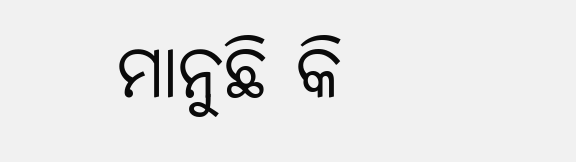ମାନୁଛି କି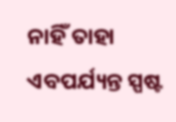ନାହିଁ ତାହା ଏବପର୍ଯ୍ୟନ୍ତ ସ୍ପଷ୍ଟ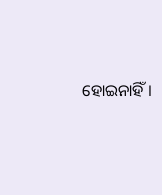ହୋଇନାହିଁ ।